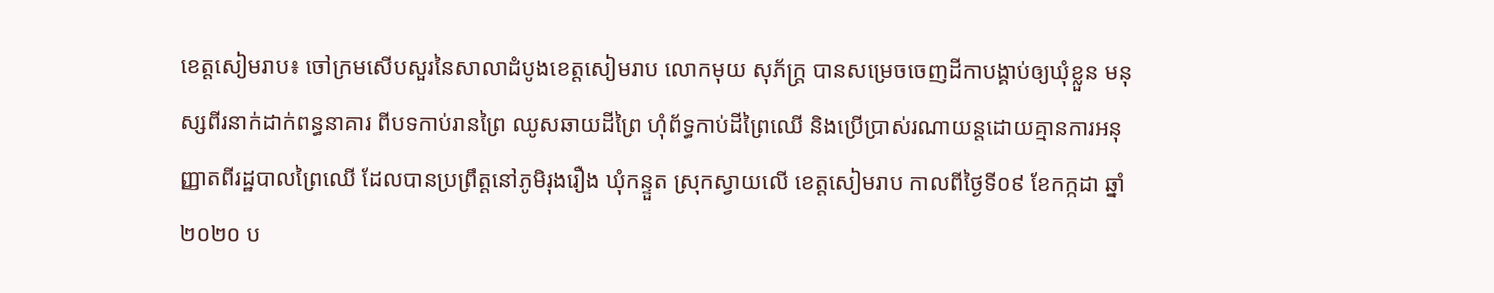ខេត្តសៀមរាប៖ ចៅក្រមសើបសួរនៃសាលាដំបូងខេត្តសៀមរាប លោកមុយ សុភ័ក្រ្ត បានសម្រេចចេញដីកាបង្គាប់ឲ្យឃុំខ្លួន មនុស្សពីរនាក់ដាក់ពន្ធនាគារ ពីបទកាប់រានព្រៃ ឈូសឆាយដីព្រៃ ហុំព័ទ្ធកាប់ដីព្រៃឈើ និងប្រើប្រាស់រណាយន្តដោយគ្មានការអនុញ្ញាតពីរដ្ឋបាលព្រៃឈើ ដែលបានប្រព្រឹត្តនៅភូមិរុងរឿង ឃុំកន្ទួត ស្រុកស្វាយលើ ខេត្តសៀមរាប កាលពីថ្ងៃទី០៩ ខែកក្កដា ឆ្នាំ២០២០ ប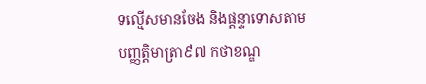ទល្មើសមានចែង និងផ្ដន្ទាទោសតាមបញ្ញត្ដិមាត្រា៩៧ កថាខណ្ឌ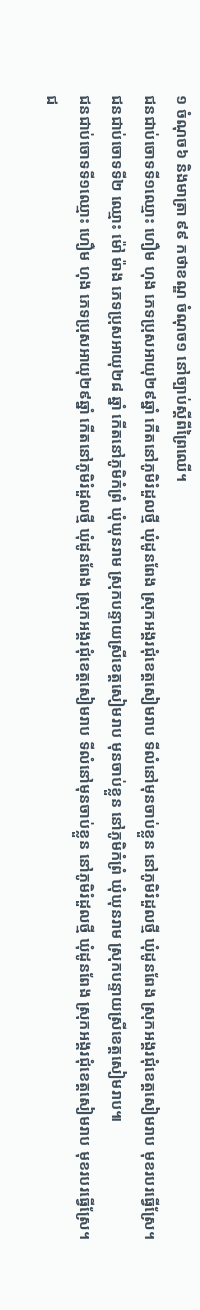១ ចំណុច៦ និងមាត្រា ៩៩ កថាខណ្ឌ ចំណុច១ នៅច្បាប់ស្ដីពីព្រៃឈើ។
ជនជាប់ចោទទី១ឈ្មោះ ហឿម ហុង ភេទប្រុសអាយុ២៩ឆ្នាំ កើតនៅភូមិរំដួលថ្មី ឃុំដូនពែង ស្រុកអង្គរជុំខេត្តសៀមរាប ទីលំនៅមុនចាប់ខ្លួន នៅភូមិរំដួលថ្មី ឃុំដូនពែង ស្រុកអង្គរជុំខេត្តសៀមរាប មុខរបរធ្វើស្រែ។
ជនជាប់ចោទទី២ ឈ្មោះ ម៉ៅ ម៉ាង ភេទប្រុសអាយុ២៨ ឆ្នាំ កើតនៅភូមិកំព្រំ ឃុំឃុនរាម ស្រុកបន្ទាយស្រីខេត្តសៀមរាប មុនចាប់ខ្លួន នៅភូមិកំព្រំ ឃុំឃុនរាម ស្រុកបន្ទាយស្រីខេត្តសៀមរាប៕
ជនជាប់ចោទទី១ឈ្មោះ ហឿម ហុង ភេទប្រុសអាយុ២៩ឆ្នាំ កើតនៅភូមិរំដួលថ្មី ឃុំដូនពែង ស្រុកអង្គរជុំខេត្តសៀមរាប ទីលំនៅមុនចាប់ខ្លួន នៅភូមិរំដួលថ្មី ឃុំដូនពែង ស្រុកអង្គរជុំខេត្តសៀមរាប មុខរបរធ្វើស្រែ។
ជ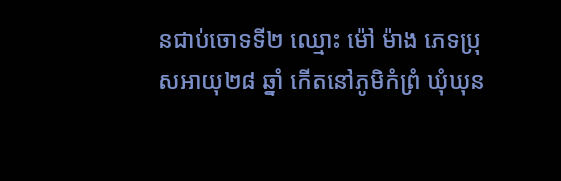នជាប់ចោទទី២ ឈ្មោះ ម៉ៅ ម៉ាង ភេទប្រុសអាយុ២៨ ឆ្នាំ កើតនៅភូមិកំព្រំ ឃុំឃុន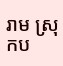រាម ស្រុកប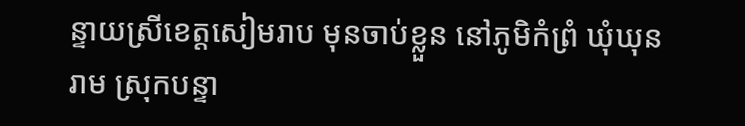ន្ទាយស្រីខេត្តសៀមរាប មុនចាប់ខ្លួន នៅភូមិកំព្រំ ឃុំឃុនរាម ស្រុកបន្ទា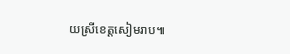យស្រីខេត្តសៀមរាប៕